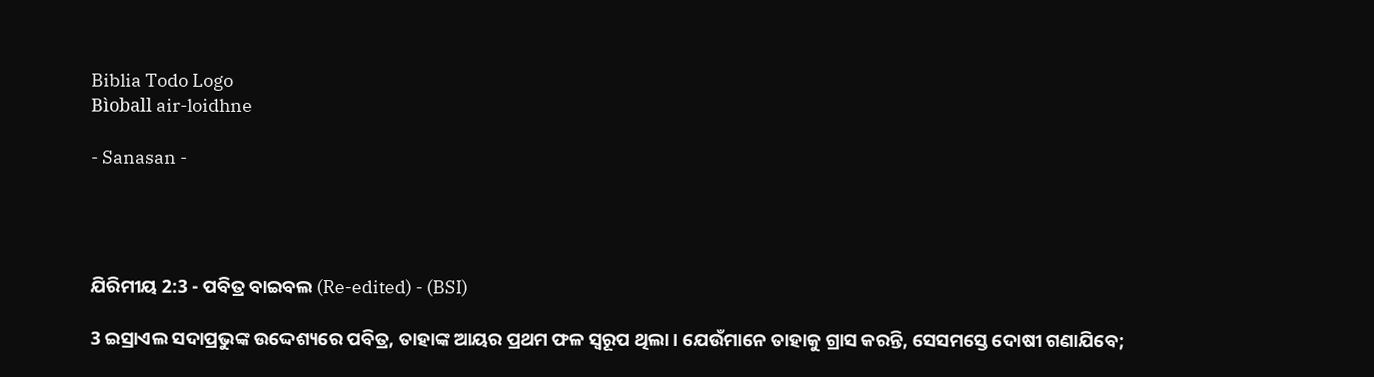Biblia Todo Logo
Bìoball air-loidhne

- Sanasan -




ଯିରିମୀୟ 2:3 - ପବିତ୍ର ବାଇବଲ (Re-edited) - (BSI)

3 ଇସ୍ରାଏଲ ସଦାପ୍ରଭୁଙ୍କ ଉଦ୍ଦେଶ୍ୟରେ ପବିତ୍ର, ତାହାଙ୍କ ଆୟର ପ୍ରଥମ ଫଳ ସ୍ଵରୂପ ଥିଲା। ଯେଉଁମାନେ ତାହାକୁ ଗ୍ରାସ କରନ୍ତି, ସେସମସ୍ତେ ଦୋଷୀ ଗଣାଯିବେ;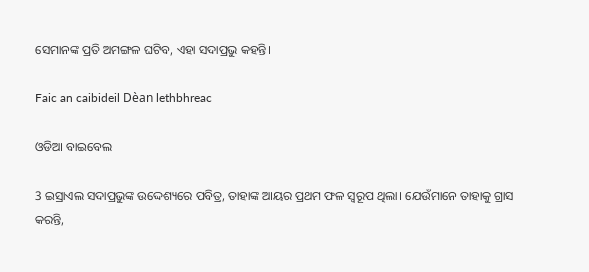ସେମାନଙ୍କ ପ୍ରତି ଅମଙ୍ଗଳ ଘଟିବ, ଏହା ସଦାପ୍ରଭୁ କହନ୍ତି।

Faic an caibideil Dèan lethbhreac

ଓଡିଆ ବାଇବେଲ

3 ଇସ୍ରାଏଲ ସଦାପ୍ରଭୁଙ୍କ ଉଦ୍ଦେଶ୍ୟରେ ପବିତ୍ର, ତାହାଙ୍କ ଆୟର ପ୍ରଥମ ଫଳ ସ୍ୱରୂପ ଥିଲା। ଯେଉଁମାନେ ତାହାକୁ ଗ୍ରାସ କରନ୍ତି,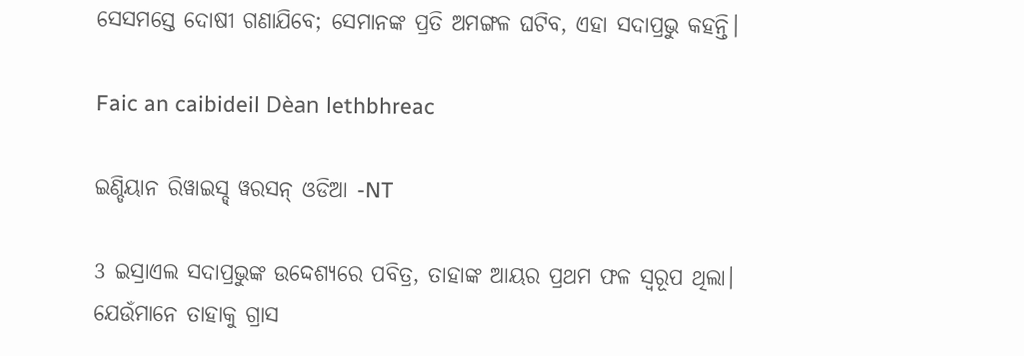ସେସମସ୍ତେ ଦୋଷୀ ଗଣାଯିବେ; ସେମାନଙ୍କ ପ୍ରତି ଅମଙ୍ଗଳ ଘଟିବ, ଏହା ସଦାପ୍ରଭୁ କହନ୍ତି।

Faic an caibideil Dèan lethbhreac

ଇଣ୍ଡିୟାନ ରିୱାଇସ୍ଡ୍ ୱରସନ୍ ଓଡିଆ -NT

3 ଇସ୍ରାଏଲ ସଦାପ୍ରଭୁଙ୍କ ଉଦ୍ଦେଶ୍ୟରେ ପବିତ୍ର, ତାହାଙ୍କ ଆୟର ପ୍ରଥମ ଫଳ ସ୍ୱରୂପ ଥିଲା। ଯେଉଁମାନେ ତାହାକୁ ଗ୍ରାସ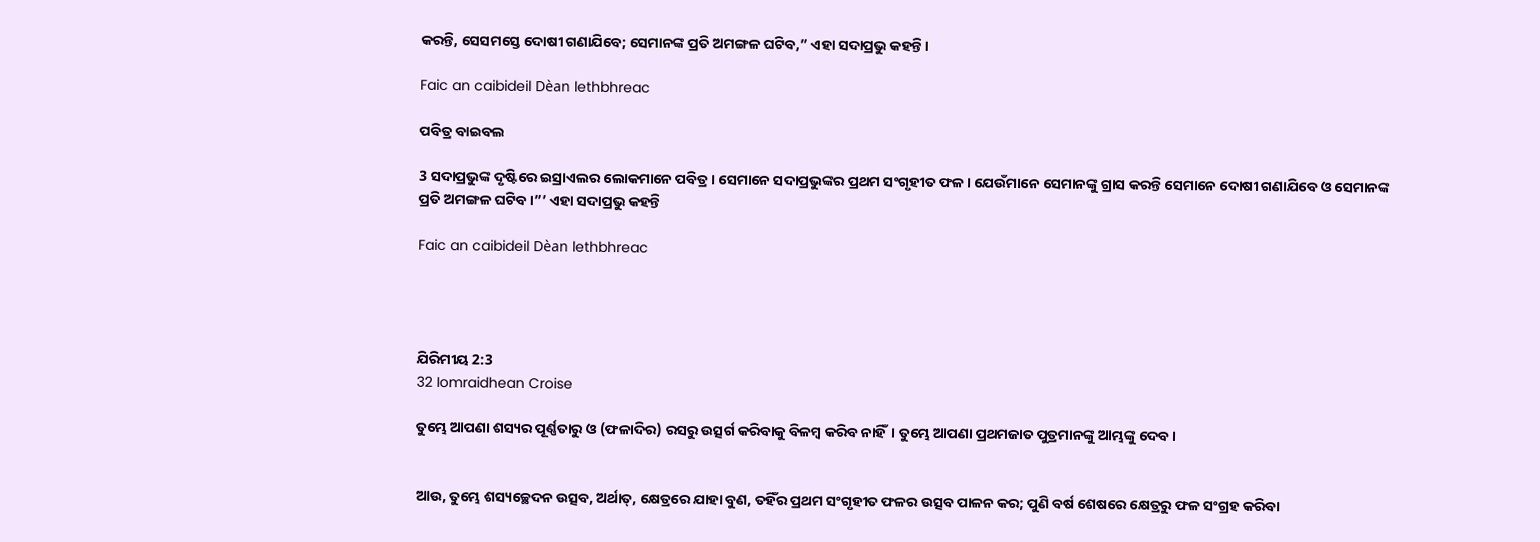କରନ୍ତି, ସେସମସ୍ତେ ଦୋଷୀ ଗଣାଯିବେ; ସେମାନଙ୍କ ପ୍ରତି ଅମଙ୍ଗଳ ଘଟିବ,” ଏହା ସଦାପ୍ରଭୁ କହନ୍ତି।

Faic an caibideil Dèan lethbhreac

ପବିତ୍ର ବାଇବଲ

3 ସଦାପ୍ରଭୁଙ୍କ ଦୃଷ୍ଟିରେ ଇସ୍ରାଏଲର ଲୋକମାନେ ପବିତ୍ର। ସେମାନେ ସଦାପ୍ରଭୁଙ୍କର ପ୍ରଥମ ସଂଗୃହୀତ ଫଳ। ଯେଉଁମାନେ ସେମାନଙ୍କୁ ଗ୍ରାସ କରନ୍ତି ସେମାନେ ଦୋଷୀ ଗଣାଯିବେ ଓ ସେମାନଙ୍କ ପ୍ରତି ଅମଙ୍ଗଳ ଘଟିବ।”’ ଏହା ସଦାପ୍ରଭୁ କହନ୍ତି

Faic an caibideil Dèan lethbhreac




ଯିରିମୀୟ 2:3
32 Iomraidhean Croise

ତୁମ୍ଭେ ଆପଣା ଶସ୍ୟର ପୂର୍ଣ୍ଣତାରୁ ଓ (ଫଳାଦିର) ରସରୁ ଉତ୍ସର୍ଗ କରିବାକୁ ବିଳମ୍ଵ କରିବ ନାହିଁ। ତୁମ୍ଭେ ଆପଣା ପ୍ରଥମଜାତ ପୁତ୍ରମାନଙ୍କୁ ଆମ୍ଭଙ୍କୁ ଦେବ।


ଆଉ, ତୁମ୍ଭେ ଶସ୍ୟଚ୍ଛେଦନ ଉତ୍ସବ, ଅର୍ଥାତ୍, କ୍ଷେତ୍ରରେ ଯାହା ବୁଣ, ତହିଁର ପ୍ରଥମ ସଂଗୃହୀତ ଫଳର ଉତ୍ସବ ପାଳନ କର; ପୁଣି ବର୍ଷ ଶେଷରେ କ୍ଷେତ୍ରରୁ ଫଳ ସଂଗ୍ରହ କରିବା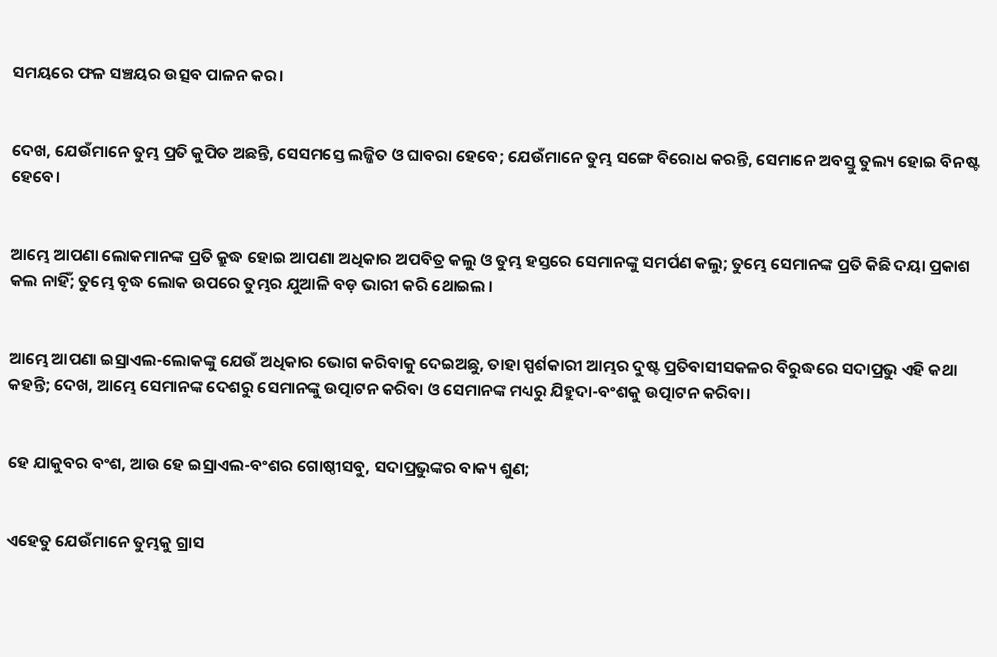ସମୟରେ ଫଳ ସଞ୍ଚୟର ଉତ୍ସବ ପାଳନ କର।


ଦେଖ, ଯେଉଁମାନେ ତୁମ୍ଭ ପ୍ରତି କୁପିତ ଅଛନ୍ତି, ସେସମସ୍ତେ ଲଜ୍ଜିତ ଓ ଘାବରା ହେବେ; ଯେଉଁମାନେ ତୁମ୍ଭ ସଙ୍ଗେ ବିରୋଧ କରନ୍ତି, ସେମାନେ ଅବସ୍ତୁ ତୁଲ୍ୟ ହୋଇ ବିନଷ୍ଟ ହେବେ।


ଆମ୍ଭେ ଆପଣା ଲୋକମାନଙ୍କ ପ୍ରତି କ୍ରୁଦ୍ଧ ହୋଇ ଆପଣା ଅଧିକାର ଅପବିତ୍ର କଲୁ ଓ ତୁମ୍ଭ ହସ୍ତରେ ସେମାନଙ୍କୁ ସମର୍ପଣ କଲୁ; ତୁମ୍ଭେ ସେମାନଙ୍କ ପ୍ରତି କିଛି ଦୟା ପ୍ରକାଶ କଲ ନାହିଁ; ତୁମ୍ଭେ ବୃଦ୍ଧ ଲୋକ ଉପରେ ତୁମ୍ଭର ଯୁଆଳି ବଡ଼ ଭାରୀ କରି ଥୋଇଲ ।


ଆମ୍ଭେ ଆପଣା ଇସ୍ରାଏଲ-ଲୋକଙ୍କୁ ଯେଉଁ ଅଧିକାର ଭୋଗ କରିବାକୁ ଦେଇଅଛୁ, ତାହା ସ୍ପର୍ଶକାରୀ ଆମ୍ଭର ଦୁଷ୍ଟ ପ୍ରତିବାସୀସକଳର ବିରୁଦ୍ଧରେ ସଦାପ୍ରଭୁ ଏହି କଥା କହନ୍ତି; ଦେଖ, ଆମ୍ଭେ ସେମାନଙ୍କ ଦେଶରୁ ସେମାନଙ୍କୁ ଉତ୍ପାଟନ କରିବା ଓ ସେମାନଙ୍କ ମଧ୍ୟରୁ ଯିହୁଦା-ବଂଶକୁ ଉତ୍ପାଟନ କରିବା।


ହେ ଯାକୁବର ବଂଶ, ଆଉ ହେ ଇସ୍ରାଏଲ-ବଂଶର ଗୋଷ୍ଠୀସବୁ, ସଦାପ୍ରଭୁଙ୍କର ବାକ୍ୟ ଶୁଣ;


ଏହେତୁ ଯେଉଁମାନେ ତୁମ୍ଭକୁ ଗ୍ରାସ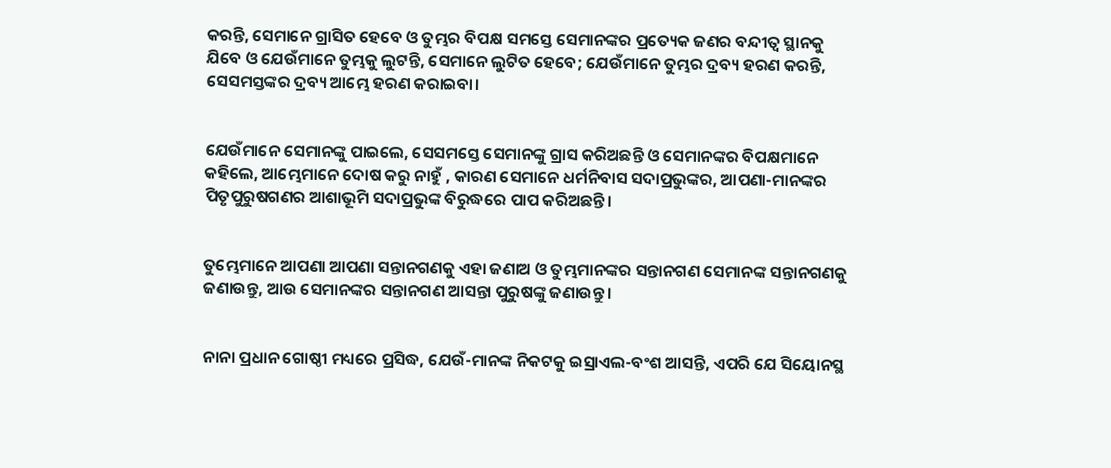କରନ୍ତି, ସେମାନେ ଗ୍ରାସିତ ହେବେ ଓ ତୁମ୍ଭର ବିପକ୍ଷ ସମସ୍ତେ ସେମାନଙ୍କର ପ୍ରତ୍ୟେକ ଜଣର ବନ୍ଦୀତ୍ଵ ସ୍ଥାନକୁ ଯିବେ ଓ ଯେଉଁମାନେ ତୁମ୍ଭକୁ ଲୁଟନ୍ତି, ସେମାନେ ଲୁଟିତ ହେବେ; ଯେଉଁମାନେ ତୁମ୍ଭର ଦ୍ରବ୍ୟ ହରଣ କରନ୍ତି, ସେସମସ୍ତଙ୍କର ଦ୍ରବ୍ୟ ଆମ୍ଭେ ହରଣ କରାଇବା।


ଯେଉଁମାନେ ସେମାନଙ୍କୁ ପାଇଲେ, ସେସମସ୍ତେ ସେମାନଙ୍କୁ ଗ୍ରାସ କରିଅଛନ୍ତି ଓ ସେମାନଙ୍କର ବିପକ୍ଷମାନେ କହିଲେ, ଆମ୍ଭେମାନେ ଦୋଷ କରୁ ନାହୁଁ , କାରଣ ସେମାନେ ଧର୍ମନିବାସ ସଦାପ୍ରଭୁଙ୍କର, ଆପଣା-ମାନଙ୍କର ପିତୃପୁରୁଷଗଣର ଆଶାଭୂମି ସଦାପ୍ରଭୁଙ୍କ ବିରୁଦ୍ଧରେ ପାପ କରିଅଛନ୍ତି।


ତୁମ୍ଭେମାନେ ଆପଣା ଆପଣା ସନ୍ତାନଗଣକୁ ଏହା ଜଣାଅ ଓ ତୁମ୍ଭମାନଙ୍କର ସନ୍ତାନଗଣ ସେମାନଙ୍କ ସନ୍ତାନଗଣକୁ ଜଣାଉନ୍ତୁ, ଆଉ ସେମାନଙ୍କର ସନ୍ତାନଗଣ ଆସନ୍ତା ପୁରୁଷଙ୍କୁ ଜଣାଉନ୍ତୁ।


ନାନା ପ୍ରଧାନ ଗୋଷ୍ଠୀ ମଧ୍ୟରେ ପ୍ରସିଦ୍ଧ, ଯେଉଁ-ମାନଙ୍କ ନିକଟକୁ ଇସ୍ରାଏଲ-ବଂଶ ଆସନ୍ତି, ଏପରି ଯେ ସିୟୋନସ୍ଥ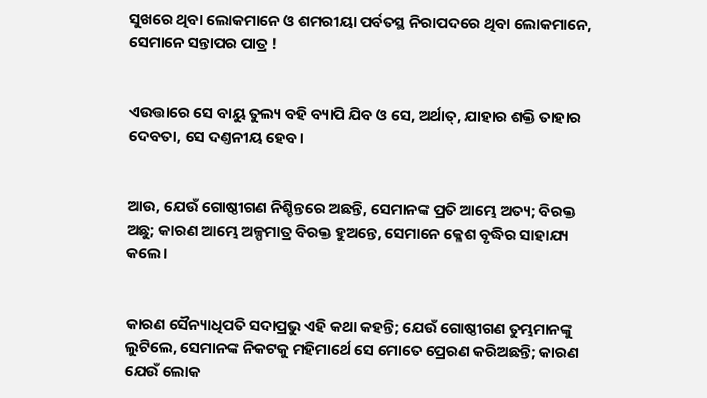ସୁଖରେ ଥିବା ଲୋକମାନେ ଓ ଶମରୀୟା ପର୍ବତସ୍ଥ ନିରାପଦରେ ଥିବା ଲୋକମାନେ, ସେମାନେ ସନ୍ତାପର ପାତ୍ର !


ଏଉତ୍ତାରେ ସେ ବାୟୁ ତୁଲ୍ୟ ବହି ବ୍ୟାପି ଯିବ ଓ ସେ, ଅର୍ଥାତ୍, ଯାହାର ଶକ୍ତି ତାହାର ଦେବତା, ସେ ଦଣ୍ତନୀୟ ହେବ।


ଆଉ, ଯେଉଁ ଗୋଷ୍ଠୀଗଣ ନିଶ୍ଚିନ୍ତରେ ଅଛନ୍ତି, ସେମାନଙ୍କ ପ୍ରତି ଆମ୍ଭେ ଅତ୍ୟ; ବିରକ୍ତ ଅଛୁ; କାରଣ ଆମ୍ଭେ ଅଳ୍ପମାତ୍ର ବିରକ୍ତ ହୁଅନ୍ତେ, ସେମାନେ କ୍ଳେଶ ବୃଦ୍ଧିର ସାହାଯ୍ୟ କଲେ।


କାରଣ ସୈନ୍ୟାଧିପତି ସଦାପ୍ରଭୁ ଏହି କଥା କହନ୍ତି; ଯେଉଁ ଗୋଷ୍ଠୀଗଣ ତୁମ୍ଭମାନଙ୍କୁ ଲୁଟିଲେ, ସେମାନଙ୍କ ନିକଟକୁ ମହିମାର୍ଥେ ସେ ମୋତେ ପ୍ରେରଣ କରିଅଛନ୍ତି; କାରଣ ଯେଉଁ ଲୋକ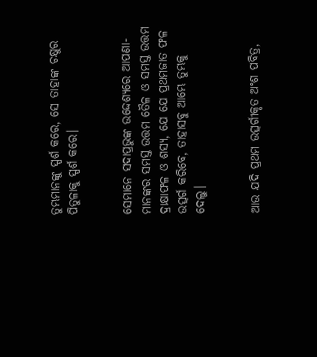ତୁମ୍ଭମାନଙ୍କୁ ସ୍ପର୍ଶ କରେ, ସେ ତାହାଙ୍କ ଚକ୍ଷୁର ପିତୁଳାକୁ ସ୍ପର୍ଶ କରେ।


ସେମାନେ ସଦାପ୍ରଭୁଙ୍କ ଉଦ୍ଦେଶ୍ୟରେ ଆପଣା-ମାନଙ୍କର ସମସ୍ତ ଉତ୍ତମ ତୈଳ ଓ ସମସ୍ତ ଉତ୍ତମ ଦ୍ରାକ୍ଷାଫଳ ଓ ଶସ୍ୟ, ଯେ ଯେ ପ୍ରଥମଜାତ ଫଳ ଉତ୍ସର୍ଗ କରିବେ, ତାହାସବୁ ଆମ୍ଭେ ତୁମ୍ଭକୁ ଦେଲୁ।


ଆଉ ଯଦି ପ୍ରଥମ ଉତ୍ସର୍ଗୀକୃତ ଅଂଶ ପବିତ୍ର,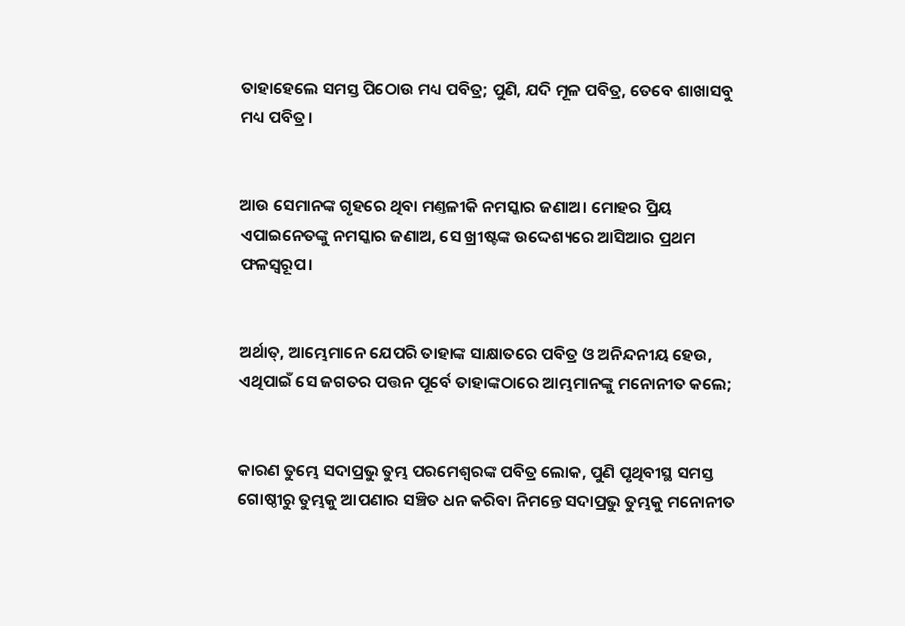ତାହାହେଲେ ସମସ୍ତ ପିଠୋଉ ମଧ୍ୟ ପବିତ୍ର; ପୁଣି, ଯଦି ମୂଳ ପବିତ୍ର, ତେବେ ଶାଖାସବୁ ମଧ୍ୟ ପବିତ୍ର।


ଆଉ ସେମାନଙ୍କ ଗୃହରେ ଥିବା ମଣ୍ତଳୀକି ନମସ୍କାର ଜଣାଅ। ମୋହର ପ୍ରିୟ ଏପାଇନେତଙ୍କୁ ନମସ୍କାର ଜଣାଅ, ସେ ଖ୍ରୀଷ୍ଟଙ୍କ ଉଦ୍ଦେଶ୍ୟରେ ଆସିଆର ପ୍ରଥମ ଫଳସ୍ଵରୂପ।


ଅର୍ଥାତ୍, ଆମ୍ଭେମାନେ ଯେପରି ତାହାଙ୍କ ସାକ୍ଷାତରେ ପବିତ୍ର ଓ ଅନିନ୍ଦନୀୟ ହେଉ, ଏଥିପାଇଁ ସେ ଜଗତର ପତ୍ତନ ପୂର୍ବେ ତାହାଙ୍କଠାରେ ଆମ୍ଭମାନଙ୍କୁ ମନୋନୀତ କଲେ;


କାରଣ ତୁମ୍ଭେ ସଦାପ୍ରଭୁ ତୁମ୍ଭ ପରମେଶ୍ଵରଙ୍କ ପବିତ୍ର ଲୋକ, ପୁଣି ପୃଥିବୀସ୍ଥ ସମସ୍ତ ଗୋଷ୍ଠୀରୁ ତୁମ୍ଭକୁ ଆପଣାର ସଞ୍ଚିତ ଧନ କରିବା ନିମନ୍ତେ ସଦାପ୍ରଭୁ ତୁମ୍ଭକୁ ମନୋନୀତ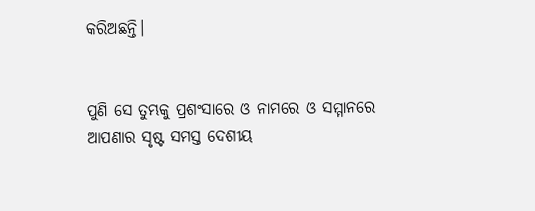କରିଅଛନ୍ତି।


ପୁଣି ସେ ତୁମ୍ଭକୁ ପ୍ରଶଂସାରେ ଓ ନାମରେ ଓ ସମ୍ମାନରେ ଆପଣାର ସୃଷ୍ଟ ସମସ୍ତ ଦେଶୀୟ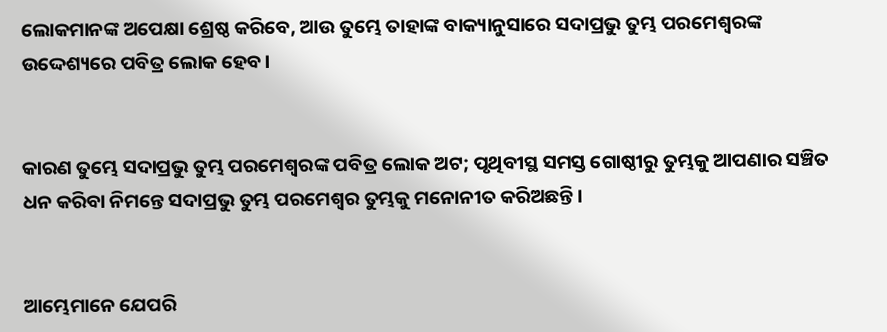ଲୋକମାନଙ୍କ ଅପେକ୍ଷା ଶ୍ରେଷ୍ଠ କରିବେ, ଆଉ ତୁମ୍ଭେ ତାହାଙ୍କ ବାକ୍ୟାନୁସାରେ ସଦାପ୍ରଭୁ ତୁମ୍ଭ ପରମେଶ୍ଵରଙ୍କ ଉଦ୍ଦେଶ୍ୟରେ ପବିତ୍ର ଲୋକ ହେବ।


କାରଣ ତୁମ୍ଭେ ସଦାପ୍ରଭୁ ତୁମ୍ଭ ପରମେଶ୍ଵରଙ୍କ ପବିତ୍ର ଲୋକ ଅଟ; ପୃଥିବୀସ୍ଥ ସମସ୍ତ ଗୋଷ୍ଠୀରୁ ତୁମ୍ଭକୁ ଆପଣାର ସଞ୍ଚିତ ଧନ କରିବା ନିମନ୍ତେ ସଦାପ୍ରଭୁ ତୁମ୍ଭ ପରମେଶ୍ଵର ତୁମ୍ଭକୁ ମନୋନୀତ କରିଅଛନ୍ତି।


ଆମ୍ଭେମାନେ ଯେପରି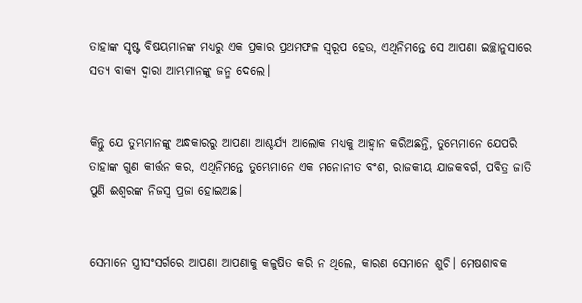ତାହାଙ୍କ ସୃଷ୍ଟ ବିଷୟମାନଙ୍କ ମଧ୍ୟରୁ ଏକ ପ୍ରକାର ପ୍ରଥମଫଳ ସ୍ଵରୂପ ହେଉ, ଏଥିନିମନ୍ତେ ସେ ଆପଣା ଇଚ୍ଛାନୁସାରେ ସତ୍ୟ ବାକ୍ୟ ଦ୍ଵାରା ଆମ୍ଭମାନଙ୍କୁ ଜନ୍ମ ଦେଲେ।


କିନ୍ତୁ ଯେ ତୁମ୍ଭମାନଙ୍କୁ ଅନ୍ଧକାରରୁ ଆପଣା ଆଶ୍ଚର୍ଯ୍ୟ ଆଲୋକ ମଧ୍ୟକୁ ଆହ୍ଵାନ କରିଅଛନ୍ତି, ତୁମ୍ଭେମାନେ ଯେପରି ତାହାଙ୍କ ଗୁଣ କୀର୍ତ୍ତନ କର, ଏଥିନିମନ୍ତେ ତୁମ୍ଭେମାନେ ଏକ ମନୋନୀତ ବଂଶ, ରାଜକୀୟ ଯାଜକବର୍ଗ, ପବିତ୍ର ଜାତି ପୁଣି ଈଶ୍ଵରଙ୍କ ନିଜସ୍ଵ ପ୍ରଜା ହୋଇଅଛ।


ସେମାନେ ସ୍ତ୍ରୀସଂସର୍ଗରେ ଆପଣା ଆପଣାକୁ କଳୁଷିତ କରି ନ ଥିଲେ, କାରଣ ସେମାନେ ଶୁଚି। ମେଷଶାବକ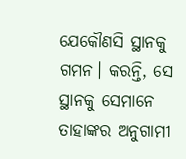ଯେକୌଣସି ସ୍ଥାନକୁ ଗମନ। କରନ୍ତି, ସେ ସ୍ଥାନକୁ ସେମାନେ ତାହାଙ୍କର ଅନୁଗାମୀ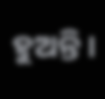ହୁଅନ୍ତି।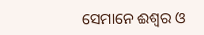ସେମାନେ ଈଶ୍ଵର ଓ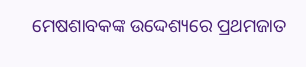ମେଷଶାବକଙ୍କ ଉଦ୍ଦେଶ୍ୟରେ ପ୍ରଥମଜାତ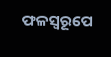ଫଳସ୍ଵରୂପେ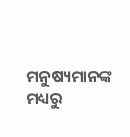ମନୁଷ୍ୟମାନଙ୍କ ମଧ୍ୟରୁ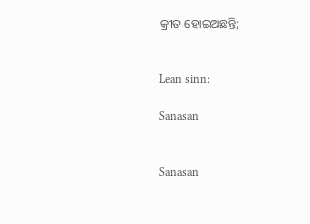କ୍ରୀତ ହୋଇଅଛନ୍ତି;


Lean sinn:

Sanasan


Sanasan